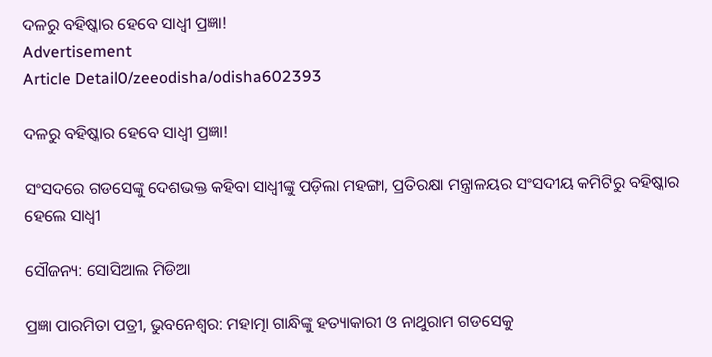ଦଳରୁ ବହିଷ୍କାର ହେବେ ସାଧ୍ୱୀ ପ୍ରଜ୍ଞା!
Advertisement
Article Detail0/zeeodisha/odisha602393

ଦଳରୁ ବହିଷ୍କାର ହେବେ ସାଧ୍ୱୀ ପ୍ରଜ୍ଞା!

ସଂସଦରେ ଗଡସେଙ୍କୁ ଦେଶଭକ୍ତ କହିବା ସାଧ୍ୱୀଙ୍କୁ ପଡ଼ିଲା ମହଙ୍ଗା, ପ୍ରତିରକ୍ଷା ମନ୍ତ୍ରାଳୟର ସଂସଦୀୟ କମିଟିରୁ ବହିଷ୍କାର ହେଲେ ସାଧ୍ୱୀ

ସୌଜନ୍ୟ: ସୋସିଆଲ ମିଡିଆ

ପ୍ରଜ୍ଞା ପାରମିତା ପତ୍ରୀ, ଭୁବନେଶ୍ୱର: ମହାତ୍ମା ଗାନ୍ଧିଙ୍କୁ ହତ୍ୟାକାରୀ ଓ ନାଥୁରାମ ଗଡସେକୁ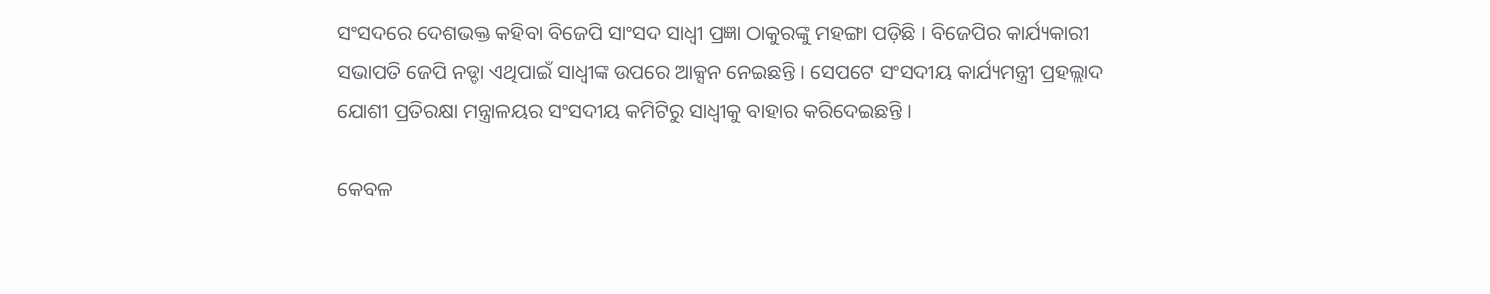ସଂସଦରେ ଦେଶଭକ୍ତ କହିବା ବିଜେପି ସାଂସଦ ସାଧ୍ୱୀ ପ୍ରଜ୍ଞା ଠାକୁରଙ୍କୁ ମହଙ୍ଗା ପଡ଼ିଛି । ବିଜେପିର କାର୍ଯ୍ୟକାରୀ ସଭାପତି ଜେପି ନଡ୍ଡା ଏଥିପାଇଁ ସାଧ୍ୱୀଙ୍କ ଉପରେ ଆକ୍ସନ ନେଇଛନ୍ତି । ସେପଟେ ସଂସଦୀୟ କାର୍ଯ୍ୟମନ୍ତ୍ରୀ ପ୍ରହଲ୍ଲାଦ ଯୋଶୀ ପ୍ରତିରକ୍ଷା ମନ୍ତ୍ରାଳୟର ସଂସଦୀୟ କମିଟିରୁ ସାଧ୍ୱୀକୁ ବାହାର କରିଦେଇଛନ୍ତି ।

କେବଳ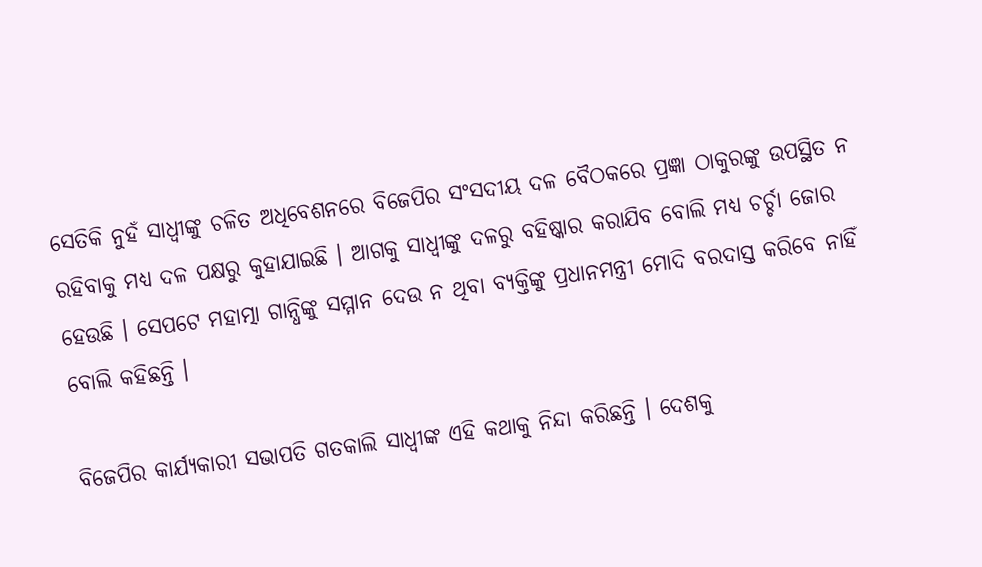ସେତିକି ନୁହଁ ସାଧ୍ୱୀଙ୍କୁ ଚଳିତ ଅଧିବେଶନରେ ବିଜେପିର ସଂସଦୀୟ ଦଳ ବୈଠକରେ ପ୍ରଜ୍ଞା ଠାକୁରଙ୍କୁ ଉପସ୍ଥିତ ନ ରହିବାକୁ ମଧ୍ୟ ଦଳ ପକ୍ଷରୁ କୁହାଯାଇଛି । ଆଗକୁ ସାଧ୍ୱୀଙ୍କୁ ଦଳରୁ ବହିଷ୍କାର କରାଯିବ ବୋଲି ମଧ୍ୟ ଚର୍ଚ୍ଚା ଜୋର ହେଉଛି । ସେପଟେ ମହାତ୍ମା ଗାନ୍ଧିଙ୍କୁ ସମ୍ମାନ ଦେଉ ନ ଥିବା ବ୍ୟକ୍ତିଙ୍କୁ ପ୍ରଧାନମନ୍ତ୍ରୀ ମୋଦି ବରଦାସ୍ତ କରିବେ ନାହିଁ ବୋଲି କହିଛନ୍ତି ।

ବିଜେପିର କାର୍ଯ୍ୟକାରୀ ସଭାପତି ଗତକାଲି ସାଧ୍ୱୀଙ୍କ ଏହି କଥାକୁ ନିନ୍ଦା କରିଛନ୍ତି । ଦେଶକୁ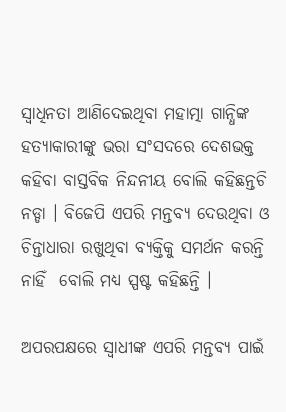ସ୍ୱାଧିନତା ଆଣିଦେଇଥିବା ମହାତ୍ମା ଗାନ୍ଧିଙ୍କ ହତ୍ୟାକାରୀଙ୍କୁ ଭରା ସଂସଦରେ ଦେଶଭକ୍ତ କହିବା ବାସ୍ତବିକ ନିନ୍ଦନୀୟ ବୋଲି କହିଛନ୍ତଚି ନଡ୍ଡା । ବିଜେପି ଏପରି ମନ୍ତବ୍ୟ ଦେଉଥିବା ଓ ଚିନ୍ତାଧାରା ରଖୁଥିବା ବ୍ୟକ୍ତିକୁ ସମର୍ଥନ କରନ୍ତି ନାହିଁ  ବୋଲି ମଧ୍ୟ ସ୍ପଷ୍ଟ କହିଛନ୍ତି ।

ଅପରପକ୍ଷରେ ସ୍ୱାଧୀଙ୍କ ଏପରି ମନ୍ତବ୍ୟ ପାଇଁ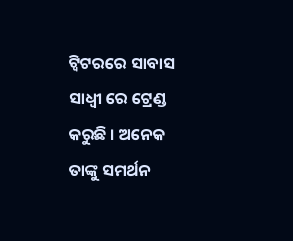ଟ୍ୱିଟରରେ ସାବାସ ସାଧ୍ୱୀ ରେ ଟ୍ରେଣ୍ଡ କରୁଛି । ଅନେକ ତାଙ୍କୁ ସମର୍ଥନ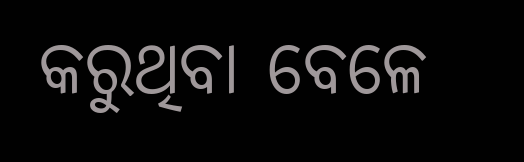କରୁଥିବା ବେଳେ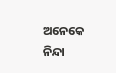ଅନେକେ ନିନ୍ଦା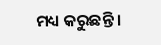ମଧ୍ୟ କରୁଛନ୍ତି ।